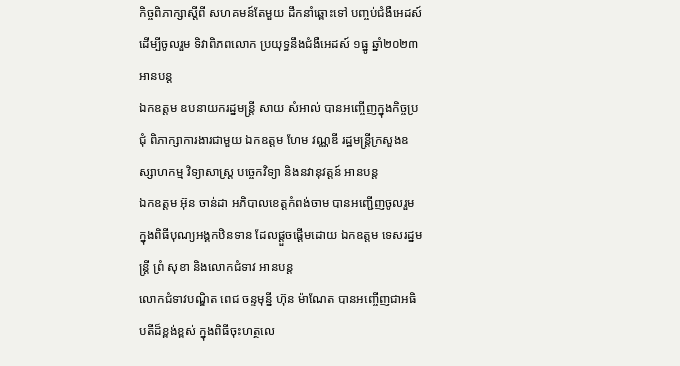កិច្ចពិភាក្សាស្តីពី សហគមន៍តែមួយ ដឹកនាំឆ្ពោះទៅ បញ្ចប់ជំងឺអេដស៍ ដើម្បីចូលរួម ទិវាពិភពលោក ប្រយុទ្ធនឹងជំងឺអេដស៍ ១ធ្នូ ឆ្នាំ២០២៣ អានបន្ត
ឯកឧត្តម ឧបនាយករដ្នមន្ត្រី សាយ សំអាល់ បានអញ្ចើញក្នុងកិច្ចប្រជុំ ពិភាក្សាការងារជាមួយ ឯកឧត្តម ហែម វណ្ណឌី រដ្ឋមន្រ្តីក្រសួងឧស្សាហកម្ម វិទ្យាសាស្រ្ត បច្ចេកវិទ្យា និងនវានុវត្តន៍ អានបន្ត
ឯកឧត្តម អ៊ុន ចាន់ដា អភិបាលខេត្តកំពង់ចាម បានអញ្ជើញចូលរួម ក្នុងពិធីបុណ្យអង្គកឋិនទាន ដែលផ្ដួចផ្ដើមដោយ ឯកឧត្តម ទេសរដ្នមន្ត្រី ព្រំ សុខា និងលោកជំទាវ អានបន្ត
លោកជំទាវបណ្ឌិត ពេជ ចន្ទមុន្នី ហ៊ុន ម៉ាណែត បានអញ្ចើញជាអធិបតីដ៏ខ្ពង់ខ្ពស់ ក្នុងពិធីចុះហត្ថលេ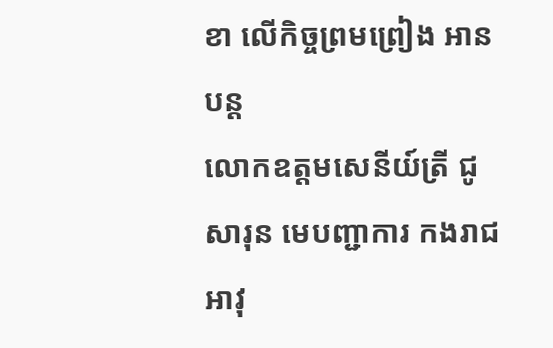ខា លើកិច្ចព្រមព្រៀង អានបន្ត
លោកឧត្តមសេនីយ៍ត្រី ជូ សារុន មេបញ្ជាការ កងរាជអាវុ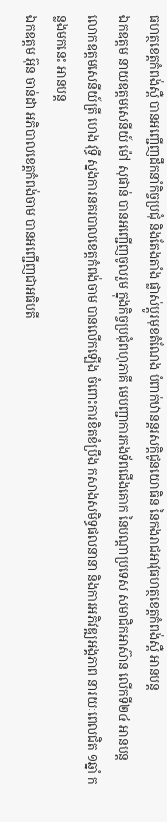ធហត្ថខេត្តកំពង់ស្ពឺ បានអញ្ជើញដឹកនាំកិច្ចប្រជុំ និងតែងតាំង ផ្លាស់ប្តូរមុខតំណែង បំពាក់ឋានន្តរសក្តិជូនយោធិន នៃកងរាជអាវុធហត្ថខេត្តកំពង់ស្ពឺ អានបន្ត
ឯកឧត្តម នាយឧត្តមសេនីយ៍ ម៉ៅ សុផាន់ បានអញ្ជើញចូលរួម ក្នុងកិច្ចប្រជុំពហុភាគី មេបញ្ជាការកងទ័ពជើងគោក នៃបណ្តាប្រទេស សមាជិកអាស៊ាន លើកទី២៤ អានបន្ត
លោកឧត្តមសេនីយ៍ត្រី ហេង វុទ្ធី ស្នងការនគរបាលខេត្តកំពង់ចាម បានលើកឡើង ចំពោះការខិតខំប្រឹង កសាងសមិទ្ធផលនានា និងការអភិវឌ្ឍអង្គភាព នារយៈពេលជិត ១ឆ្នាំ កន្លងមកនេះ អានបន្ត
ឯកឧត្តម អ៊ុន ចាន់ដា អភិបាលខេត្តកំពង់ចាម បានអញ្ជើញជាអធិបតី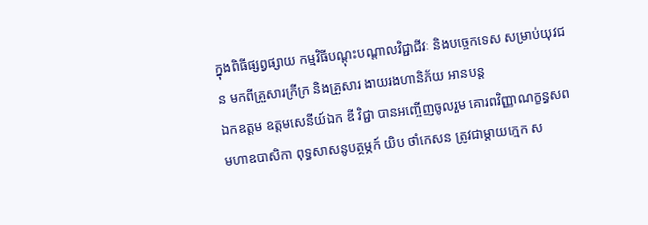ក្នុងពិធីផ្សព្វផ្សាយ កម្មវិធីបណ្តុះបណ្តាលវិជ្ជាជីវៈ និងបច្ចេកទេស សម្រាប់យុវជន មកពីគ្រួសារក្រីក្រ និងគ្រួសារ ងាយរងហានិភ័យ អានបន្ត
ឯកឧត្តម ឧត្តមសេនីយ៍ឯក ឌី វិជ្ជា បានអញ្ចើញចូលរួម គោរពវិញ្ញាណក្ខន្ធសព មហាឧបាសិកា ពុទ្ធសាសនូបត្ថម្ភក៍ យិប ថាំកេសន ត្រូវជាម្តាយក្មេក ស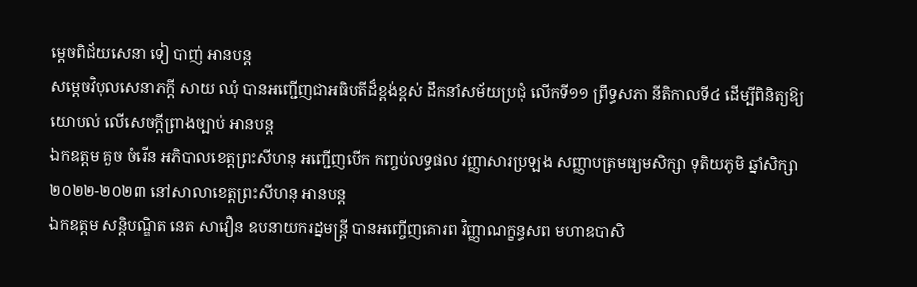ម្តេចពិជ័យសេនា ទៀ បាញ់ អានបន្ត
សម្តេចវិបុលសេនាភក្តី សាយ ឈុំ បានអញ្ជើញជាអធិបតីដ៏ខ្ពង់ខ្ពស់ ដឹកនាំសម័យប្រជុំ លើកទី១១ ព្រឹទ្ធសភា នីតិកាលទី៤ ដើម្បីពិនិត្យឱ្យយោបល់ លើសេចក្តីព្រាងច្បាប់ អានបន្ត
ឯកឧត្តម គួច ចំរើន អភិបាលខេត្តព្រះសីហនុ អញ្ជើញបើក កញ្ចប់លទ្ធផល វញ្ញាសារប្រឡង សញ្ញាបត្រមធ្យមសិក្សា ទុតិយភូមិ ឆ្នាំសិក្សា ២០២២-២០២៣ នៅសាលាខេត្តព្រះសីហនុ អានបន្ត
ឯកឧត្តម សន្តិបណ្ឌិត នេត សាវឿន ឧបនាយករដ្នមន្ត្រី បានអញ្ចើញគោរព វិញ្ញាណក្ខន្ធសព មហាឧបាសិ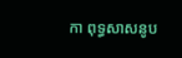កា ពុទ្ធសាសនូប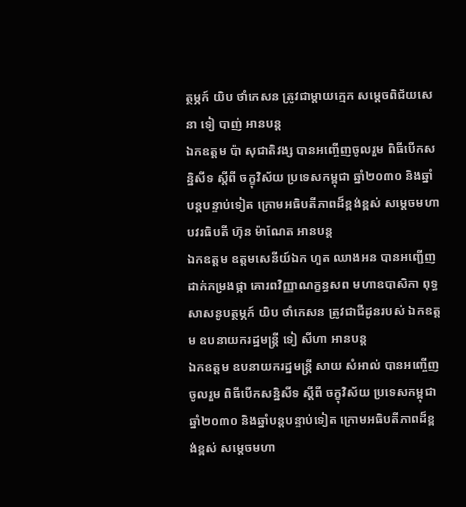ត្ថម្ភក៍ យិប ថាំកេសន ត្រូវជាម្តាយក្មេក សម្តេចពិជ័យសេនា ទៀ បាញ់ អានបន្ត
ឯកឧត្តម ប៉ា សុជាតិវង្ស បានអញ្ចើញចូលរួម ពិធីបើកសន្និសីទ ស្តីពី ចក្ខុវិស័យ ប្រទេសកម្ពុជា ឆ្នាំ២០៣០ និងឆ្នាំបន្តបន្ទាប់ទៀត ក្រោមអធិបតីភាពដ៏ខ្ពង់ខ្ពស់ សម្ដេចមហាបវរធិបតី ហ៊ុន ម៉ាណែត អានបន្ត
ឯកឧត្តម ឧត្តមសេនីយ៍ឯក ហួត ឈាងអន បានអញ្ជើញដាក់កម្រងផ្កា គោរពវិញ្ញាណក្ខន្ធសព មហាឧបាសិកា ពុទ្ធសាសនូបត្ថម្ភក៍ យិប ថាំកេសន ត្រូវជាជីដូនរបស់ ឯកឧត្ដម ឧបនាយករដ្ឋមន្ត្រី ទៀ សីហា អានបន្ត
ឯកឧត្តម ឧបនាយករដ្នមន្ត្រី សាយ សំអាល់ បានអញ្ចើញចូលរួម ពិធីបើកសន្និសីទ ស្តីពី ចក្ខុវិស័យ ប្រទេសកម្ពុជាឆ្នាំ២០៣០ និងឆ្នាំបន្តបន្ទាប់ទៀត ក្រោមអធិបតីភាពដ៏ខ្ពង់ខ្ពស់ សម្ដេចមហា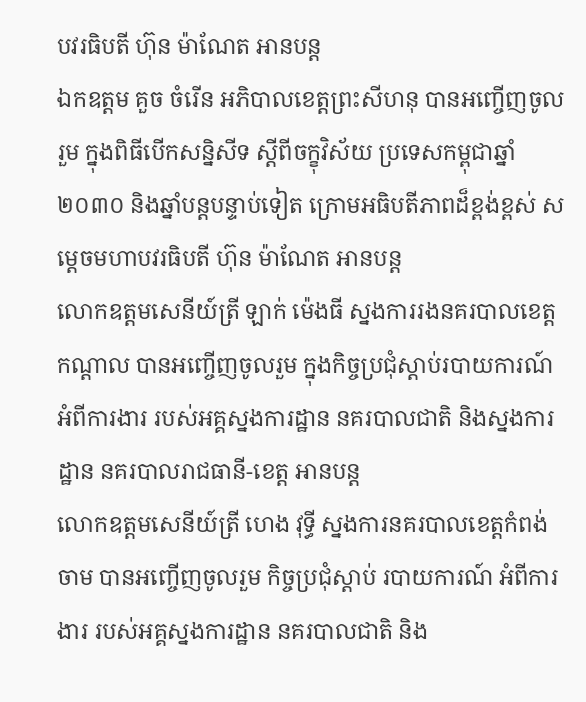បវរធិបតី ហ៊ុន ម៉ាណែត អានបន្ត
ឯកឧត្តម គួច ចំរើន អភិបាលខេត្តព្រះសីហនុ បានអញ្ចើញចូលរួម ក្នុងពិធីបើកសន្និសីទ ស្តីពីចក្ខុវិស័យ ប្រទេសកម្ពុជាឆ្នាំ២០៣០ និងឆ្នាំបន្តបន្ទាប់ទៀត ក្រោមអធិបតីភាពដ៏ខ្ពង់ខ្ពស់ សម្ដេចមហាបវរធិបតី ហ៊ុន ម៉ាណែត អានបន្ត
លោកឧត្តមសេនីយ៍ត្រី ឡាក់ ម៉េងធី ស្នងការរងនគរបាលខេត្តកណ្ដាល បានអញ្ចើញចូលរួម ក្នុងកិច្ចប្រជុំស្តាប់របាយការណ៍ អំពីការងារ របស់អគ្គស្នងការដ្ឋាន នគរបាលជាតិ និងស្នងការដ្ឋាន នគរបាលរាជធានី-ខេត្ត អានបន្ត
លោកឧត្តមសេនីយ៍ត្រី ហេង វុទ្ធី ស្នងការនគរបាលខេត្តកំពង់ចាម បានអញ្ចើញចូលរួម កិច្ចប្រជុំស្តាប់ របាយការណ៍ អំពីការងារ របស់អគ្គស្នងការដ្ឋាន នគរបាលជាតិ និង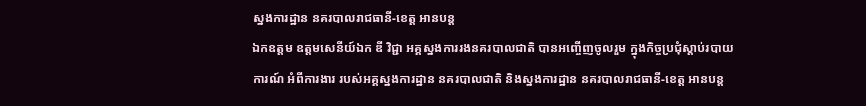ស្នងការដ្ឋាន នគរបាលរាជធានី-ខេត្ត អានបន្ត
ឯកឧត្តម ឧត្តមសេនីយ៍ឯក ឌី វិជ្ជា អគ្គស្នងការរងនគរបាលជាតិ បានអញ្ចើញចូលរួម ក្នុងកិច្ចប្រជុំស្តាប់របាយការណ៍ អំពីការងារ របស់អគ្គស្នងការដ្ឋាន នគរបាលជាតិ និងស្នងការដ្ឋាន នគរបាលរាជធានី-ខេត្ត អានបន្ត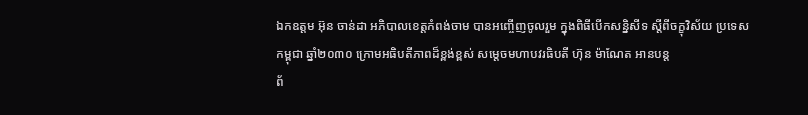ឯកឧត្តម អ៊ុន ចាន់ដា អភិបាលខេត្តកំពង់ចាម បានអញ្ចើញចូលរួម ក្នុងពិធីបើកសន្និសីទ ស្តីពីចក្ខុវិស័យ ប្រទេសកម្ពុជា ឆ្នាំ២០៣០ ក្រោមអធិបតីភាពដ៏ខ្ពង់ខ្ពស់ សម្ដេចមហាបវរធិបតី ហ៊ុន ម៉ាណែត អានបន្ត
ព័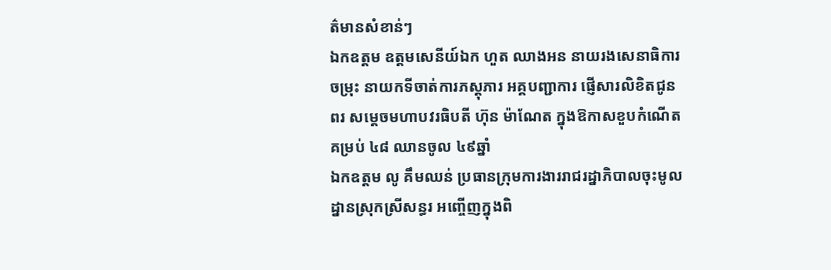ត៌មានសំខាន់ៗ
ឯកឧត្ដម ឧត្តមសេនីយ៍ឯក ហួត ឈាងអន នាយរងសេនាធិការចម្រុះ នាយកទីចាត់ការភស្តុភារ អគ្គបញ្ជាការ ផ្ញើសារលិខិតជូនពរ សម្តេចមហាបវរធិបតី ហ៊ុន ម៉ាណែត ក្នុងឱកាសខួបកំណើតគម្រប់ ៤៨ ឈានចូល ៤៩ឆ្នាំ
ឯកឧត្តម លូ គឹមឈន់ ប្រធានក្រុមការងាររាជរដ្នាភិបាលចុះមូលដ្នានស្រុកស្រីសន្ធរ អញ្ចើញក្នុងពិ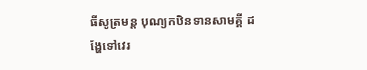ធីសូត្រមន្ត បុណ្យកឋិនទានសាមគ្គី ដង្ហែទៅវេរ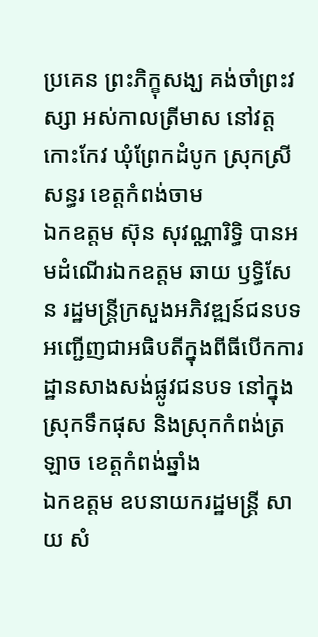ប្រគេន ព្រះភិក្ខុសង្ឃ គង់ចាំព្រះវស្សា អស់កាលត្រីមាស នៅវត្តកោះកែវ ឃុំព្រែកដំបូក ស្រុកស្រីសន្ធរ ខេត្តកំពង់ចាម
ឯកឧត្តម ស៊ុន សុវណ្ណារិទ្ធិ បានអមដំណើរឯកឧត្តម ឆាយ ឫទ្ធិសែន រដ្ឋមន្ដ្រីក្រសួងអភិវឌ្ឍន៍ជនបទ អញ្ជើញជាអធិបតីក្នុងពីធីបើកការដ្ឋានសាងសង់ផ្លូវជនបទ នៅក្នុងស្រុកទឹកផុស និងស្រុកកំពង់ត្រឡាច ខេត្តកំពង់ឆ្នាំង
ឯកឧត្តម ឧបនាយករដ្ឋមន្ត្រី សាយ សំ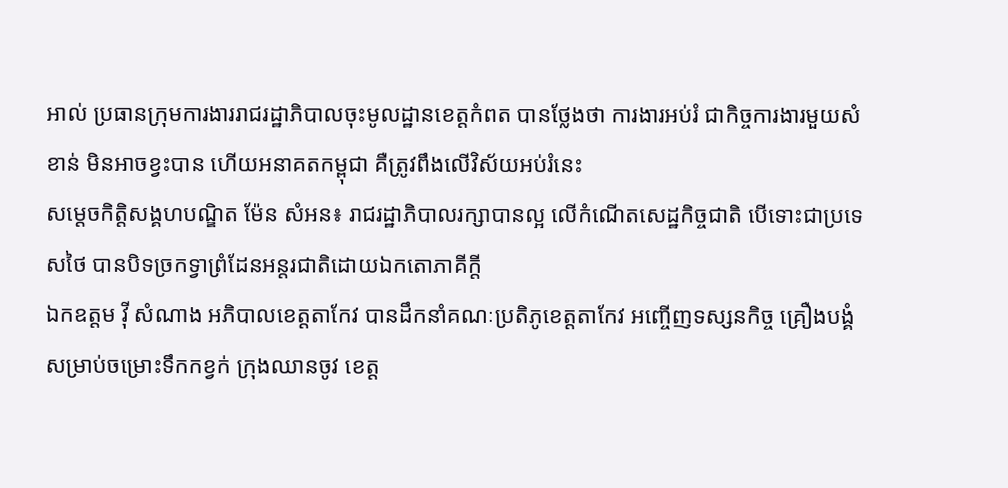អាល់ ប្រធានក្រុមការងាររាជរដ្ឋាភិបាលចុះមូលដ្ឋានខេត្តកំពត បានថ្លែងថា ការងារអប់រំ ជាកិច្ចការងារមួយសំខាន់ មិនអាចខ្វះបាន ហើយអនាគតកម្ពុជា គឺត្រូវពឹងលើវិស័យអប់រំនេះ
សម្ដេចកិត្តិសង្គហបណ្ឌិត ម៉ែន សំអន៖ រាជរដ្ឋាភិបាលរក្សាបានល្អ លើកំណើតសេដ្ឋកិច្ចជាតិ បើទោះជាប្រទេសថៃ បានបិទច្រកទ្វាព្រំដែនអន្តរជាតិដោយឯកតោភាគីក្តី
ឯកឧត្តម វ៉ី សំណាង អភិបាលខេត្តតាកែវ បានដឹកនាំគណៈប្រតិភូខេត្តតាកែវ អញ្ចើញទស្សនកិច្ច គ្រឿងបង្គំសម្រាប់ចម្រោះទឹកកខ្វក់ ក្រុងឈានចូវ ខេត្ត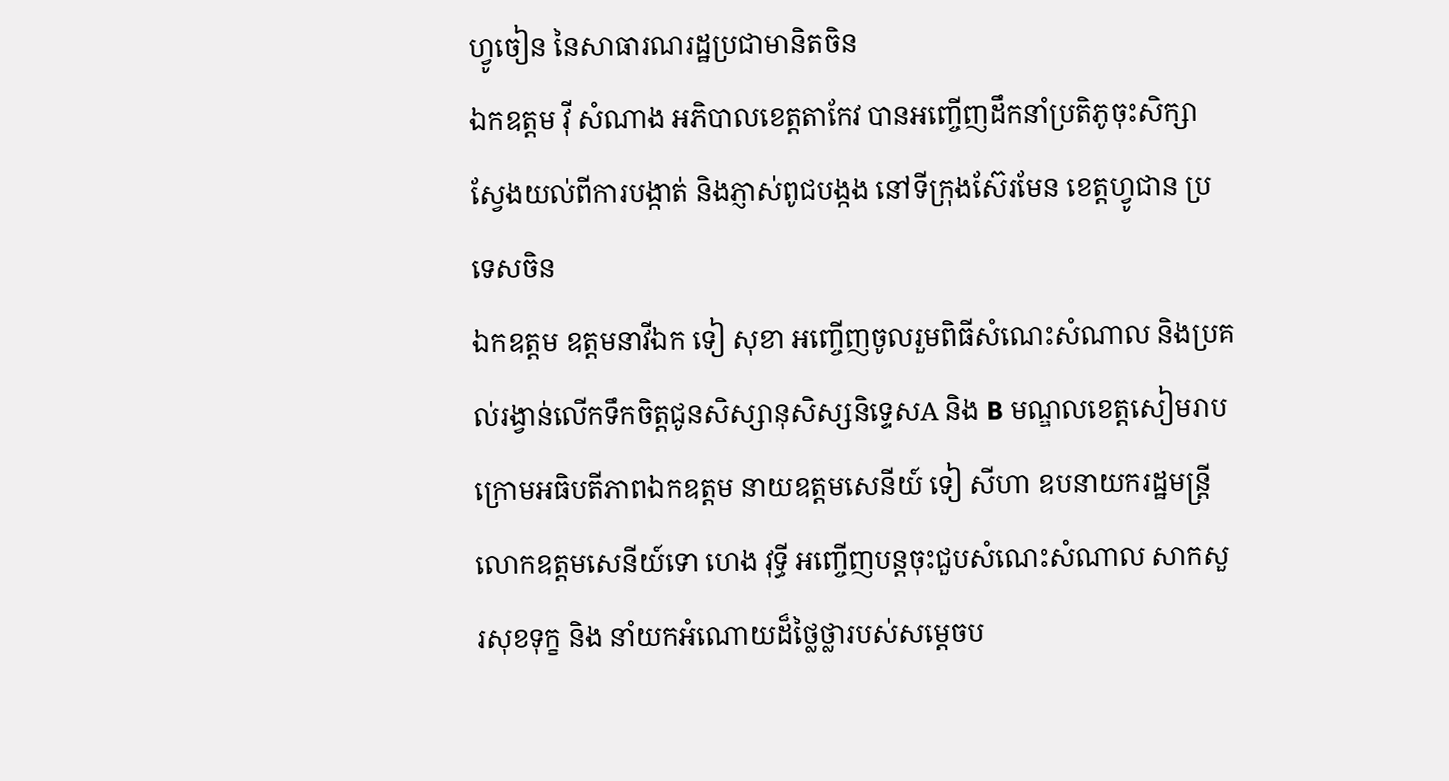ហ្វូចៀន នៃសាធារណរដ្ឋប្រជាមានិតចិន
ឯកឧត្តម វ៉ី សំណាង អភិបាលខេត្តតាកែវ បានអញ្ចើញដឹកនាំប្រតិភូចុះសិក្សាស្វែងយល់ពីការបង្កាត់ និងភ្ញាស់ពូជបង្កង នៅទីក្រុងស៊ែរមែន ខេត្តហ្វូជាន ប្រទេសចិន
ឯកឧត្តម ឧត្តមនាវីឯក ទៀ សុខា អញ្ចើញចូលរួមពិធីសំណេះសំណាល និងប្រគល់រង្វាន់លើកទឹកចិត្តជូនសិស្សានុសិស្សនិទ្ទេសA និង B មណ្ឌលខេត្តសៀមរាប ក្រោមអធិបតីភាពឯកឧត្តម នាយឧត្តមសេនីយ៍ ទៀ សីហា ឧបនាយករដ្ឋមន្ត្រី
លោកឧត្តមសេនីយ៍ទោ ហេង វុទ្ធី អញ្ចើញបន្ដចុះជួបសំណេះសំណាល សាកសួរសុខទុក្ខ និង នាំយកអំណោយដ៏ថ្លៃថ្លារបស់សម្ដេចប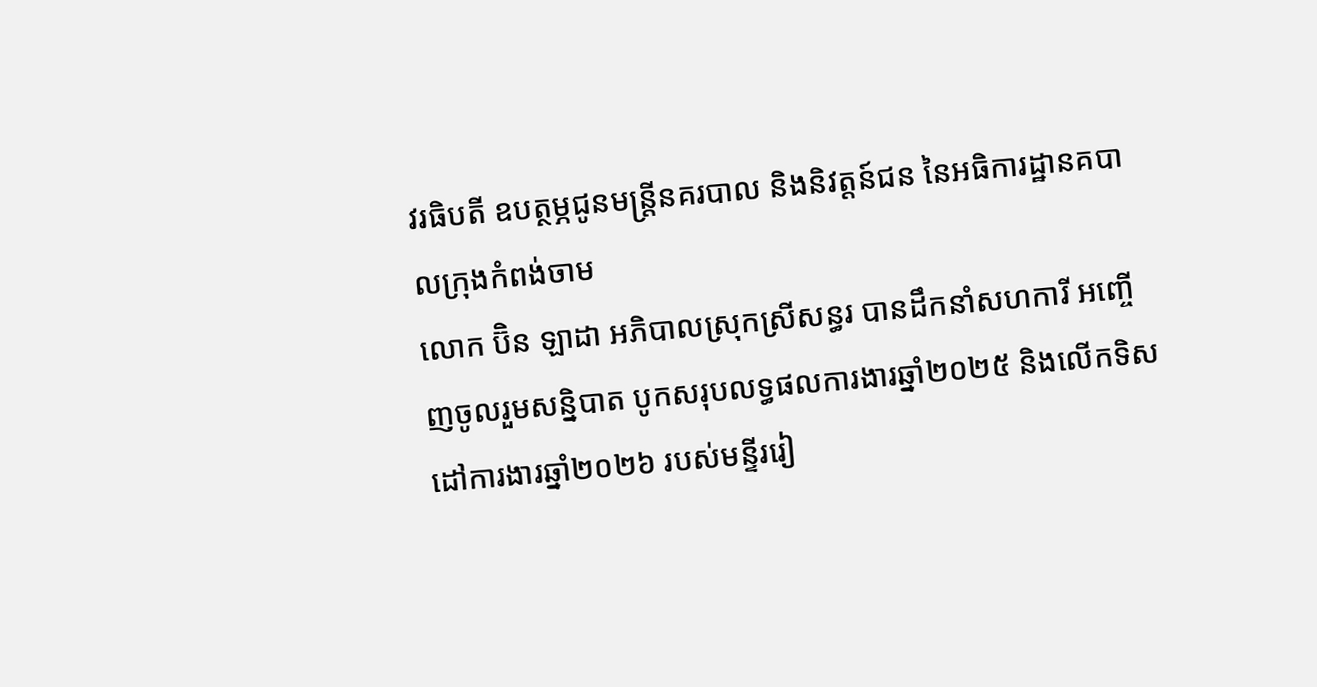វរធិបតី ឧបត្ថម្ភជូនមន្ត្រីនគរបាល និងនិវត្តន៍ជន នៃអធិការដ្ឋានគបាលក្រុងកំពង់ចាម
លោក ប៊ិន ឡាដា អភិបាលស្រុកស្រីសន្ធរ បានដឹកនាំសហការី អញ្ចើញចូលរួមសន្និបាត បូកសរុបលទ្ធផលការងារឆ្នាំ២០២៥ និងលើកទិសដៅការងារឆ្នាំ២០២៦ របស់មន្ទីររៀ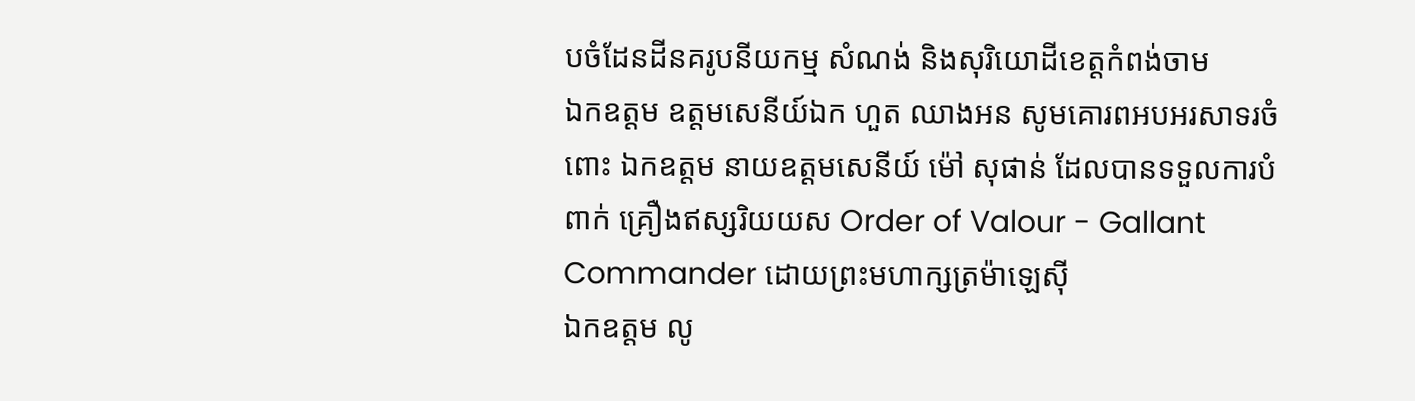បចំដែនដីនគរូបនីយកម្ម សំណង់ និងសុរិយោដីខេត្តកំពង់ចាម
ឯកឧត្តម ឧត្តមសេនីយ៍ឯក ហួត ឈាងអន សូមគោរពអបអរសាទរចំពោះ ឯកឧត្តម នាយឧត្តមសេនីយ៍ ម៉ៅ សុផាន់ ដែលបានទទួលការបំពាក់ គ្រឿងឥស្សរិយយស Order of Valour - Gallant Commander ដោយព្រះមហាក្សត្រម៉ាឡេស៊ី
ឯកឧត្តម លូ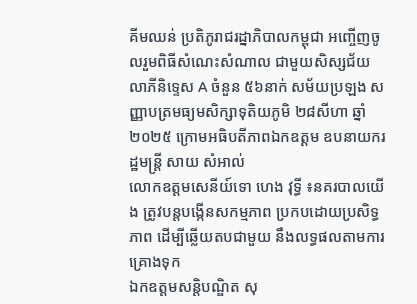គីមឈន់ ប្រតិភូរាជរដ្នាភិបាលកម្ពុជា អញ្ចើញចូលរួមពិធីសំណេះសំណាល ជាមួយសិស្សជ័យលាភីនិទ្ទេស A ចំនួន ៥៦នាក់ សម័យប្រឡង សញ្ញាបត្រមធ្យមសិក្សាទុតិយភូមិ ២៨សីហា ឆ្នាំ២០២៥ ក្រោមអធិបតីភាពឯកឧត្តម ឧបនាយករដ្ឋមន្ត្រី សាយ សំអាល់
លោកឧត្តមសេនីយ៍ទោ ហេង វុទ្ធី ៖នគរបាលយើង ត្រូវបន្ដបង្កើនសកម្មភាព ប្រកបដោយប្រសិទ្ធភាព ដើម្បីឆ្លើយតបជាមួយ នឹងលទ្ធផលតាមការគ្រោងទុក
ឯកឧត្ដមសន្តិបណ្ឌិត សុ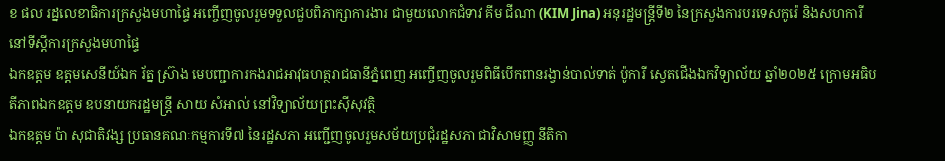ខ ផល រដ្នលេខាធិការក្រសួងមហាផ្ទៃ អញ្ចើញចូលរួមទទួលជួបពិភាក្សាការងារ ជាមួយលោកជំទាវ គីម ជីណា (KIM Jina) អនុរដ្ឋមន្ត្រីទី២ នៃក្រសួងការបរទេសកូរ៉េ និងសហការី នៅទីស្តីការក្រសួងមហាផ្ទៃ
ឯកឧត្តម ឧត្តមសេនីយ៍ឯក រ័ត្ន ស្រ៊ាង មេបញ្ជាការកងរាជអាវុធហត្ថរាជធានីភ្នំពេញ អញ្ចើញចូលរួមពិធីបើកពានរង្វាន់បាល់ទាត់ ប៉ូការី ស្វេតជើងឯកវិទ្យាល័យ ឆ្នាំ២០២៥ ក្រោមអធិបតីភាពឯកឧត្តម ឧបនាយករដ្ឋមន្ត្រី សាយ សំអាល់ នៅវិទ្យាល័យព្រះស៊ីសុវត្ថិ
ឯកឧត្តម ប៉ា សុជាតិវង្ស ប្រធានគណៈកម្មការទី៧ នៃរដ្ឋសភា អញ្ជើញចូលរួមសម័យប្រជុំរដ្ឋសភា ជាវិសាមញ្ញ នីតិកា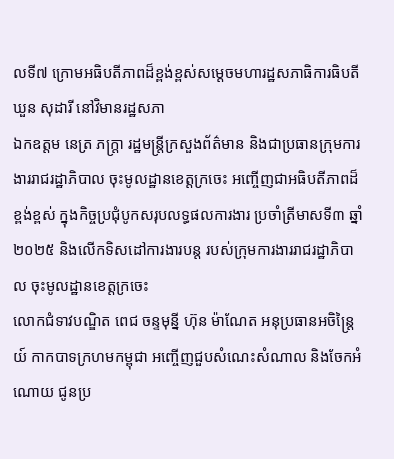លទី៧ ក្រោមអធិបតីភាពដ៏ខ្ពង់ខ្ពស់សម្តេចមហារដ្ឋសភាធិការធិបតី ឃួន សុដារី នៅវិមានរដ្ឋសភា
ឯកឧត្តម នេត្រ ភក្ត្រា រដ្ឋមន្ត្រីក្រសួងព័ត៌មាន និងជាប្រធានក្រុមការងាររាជរដ្ឋាភិបាល ចុះមូលដ្ឋានខេត្តក្រចេះ អញ្ចើញជាអធិបតីភាពដ៏ខ្ពង់ខ្ពស់ ក្នុងកិច្ចប្រជុំបូកសរុបលទ្ធផលការងារ ប្រចាំត្រីមាសទី៣ ឆ្នាំ២០២៥ និងលើកទិសដៅការងារបន្ត របស់ក្រុមការងាររាជរដ្ឋាភិបាល ចុះមូលដ្ឋានខេត្តក្រចេះ
លោកជំទាវបណ្ឌិត ពេជ ចន្ទមុន្នី ហ៊ុន ម៉ាណែត អនុប្រធានអចិន្ត្រៃយ៍ កាកបាទក្រហមកម្ពុជា អញ្ចើញជួបសំណេះសំណាល និងចែកអំណោយ ជូនប្រ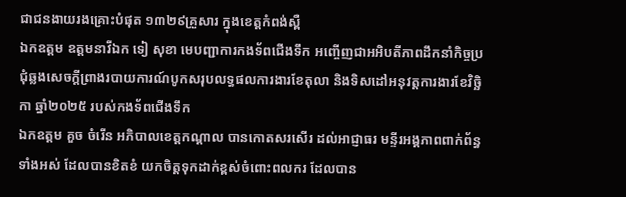ជាជនងាយរងគ្រោះបំផុត ១៣២៩គ្រួសារ ក្នុងខេត្តកំពង់ស្ពឺ
ឯកឧត្តម ឧត្តមនាវីឯក ទៀ សុខា មេបញ្ជាការកងទ័ពជើងទឹក អញ្ចើញជាអអិបតីភាពដឹកនាំកិច្ចប្រជុំឆ្លងសេចក្តីព្រាងរបាយការណ៍បូកសរុបលទ្ធផលការងារខែតុលា និងទិសដៅអនុវត្តការងារខែវិច្ឆិកា ឆ្នាំ២០២៥ របស់កងទ័ពជើងទឹក
ឯកឧត្តម គួច ចំរើន អភិបាលខេត្តកណ្ដាល បានកោតសរសើរ ដល់អាជ្ញាធរ មន្ទីរអង្គភាពពាក់ព័ន្ធទាំងអស់ ដែលបានខិតខំ យកចិត្តទុកដាក់ខ្ពស់ចំពោះពលករ ដែលបាន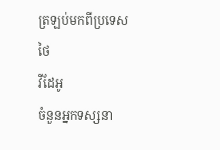ត្រឡប់មកពីប្រទេសថៃ
វីដែអូ
ចំនួនអ្នកទស្សនា